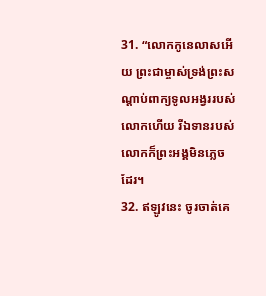31. “លោកកូនេលាសអើយ ព្រះជាម្ចាស់ទ្រង់ព្រះសណ្ដាប់ពាក្យទូលអង្វររបស់លោកហើយ រីឯទានរបស់លោកក៏ព្រះអង្គមិនភ្លេចដែរ។
32. ឥឡូវនេះ ចូរចាត់គេ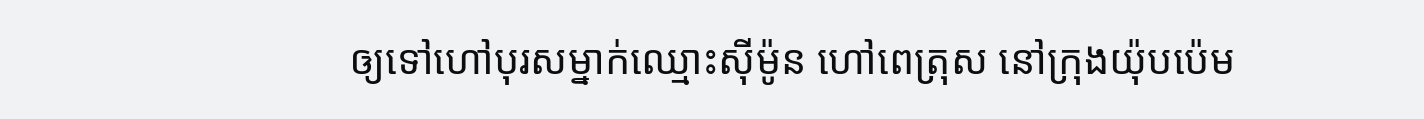ឲ្យទៅហៅបុរសម្នាក់ឈ្មោះស៊ីម៉ូន ហៅពេត្រុស នៅក្រុងយ៉ុបប៉េម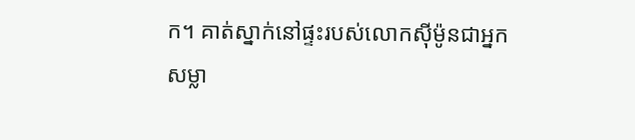ក។ គាត់ស្នាក់នៅផ្ទះរបស់លោកស៊ីម៉ូនជាអ្នកសម្លា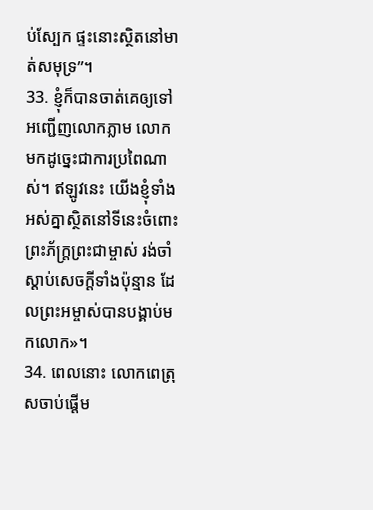ប់ស្បែក ផ្ទះនោះស្ថិតនៅមាត់សមុទ្រ”។
33. ខ្ញុំក៏បានចាត់គេឲ្យទៅអញ្ជើញលោកភ្លាម លោកមកដូច្នេះជាការប្រពៃណាស់។ ឥឡូវនេះ យើងខ្ញុំទាំងអស់គ្នាស្ថិតនៅទីនេះចំពោះព្រះភ័ក្ត្រព្រះជាម្ចាស់ រង់ចាំស្ដាប់សេចក្ដីទាំងប៉ុន្មាន ដែលព្រះអម្ចាស់បានបង្គាប់មកលោក»។
34. ពេលនោះ លោកពេត្រុសចាប់ផ្ដើម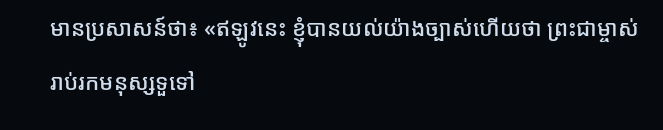មានប្រសាសន៍ថា៖ «ឥឡូវនេះ ខ្ញុំបានយល់យ៉ាងច្បាស់ហើយថា ព្រះជាម្ចាស់រាប់រកមនុស្សទួទៅ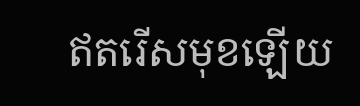ឥតរើសមុខឡើយ